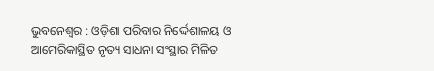ଭୁବନେଶ୍ୱର : ଓଡ଼ିଶା ପରିବାର ନିର୍ଦ୍ଦେଶାଳୟ ଓ ଆମେରିକାସ୍ଥିତ ନୃତ୍ୟ ସାଧନା ସଂସ୍ଥାର ମିଳିତ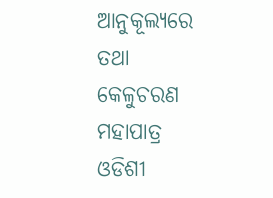ଆନୁକୂଲ୍ୟରେ ତଥା କେଳୁଚରଣ ମହାପାତ୍ର ଓଡିଶୀ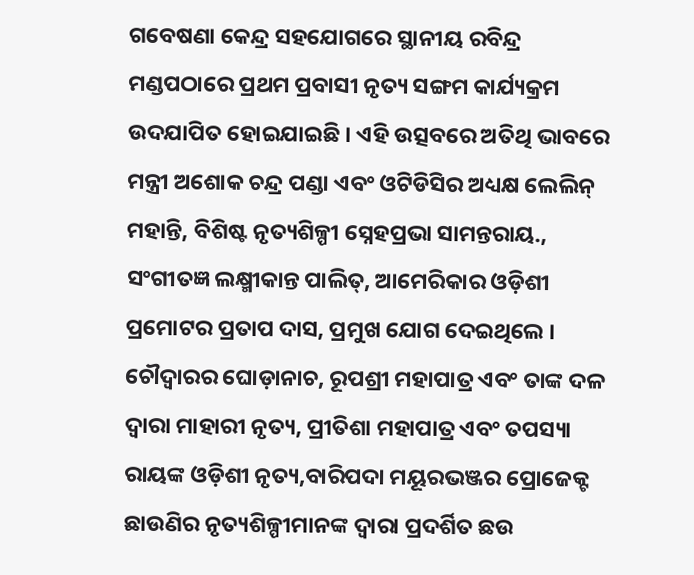ଗବେଷଣା କେନ୍ଦ୍ର ସହଯୋଗରେ ସ୍ଥାନୀୟ ରବିନ୍ଦ୍ର ମଣ୍ଡପଠାରେ ପ୍ରଥମ ପ୍ରବାସୀ ନୃତ୍ୟ ସଙ୍ଗମ କାର୍ଯ୍ୟକ୍ରମ ଉଦଯାପିତ ହୋଇଯାଇଛି । ଏହି ଉତ୍ସବରେ ଅତିଥି ଭାବରେ ମନ୍ତ୍ରୀ ଅଶୋକ ଚନ୍ଦ୍ର ପଣ୍ଡା ଏବଂ ଓଟିଡିସିର ଅଧ୍ୟକ୍ଷ ଲେଲିନ୍ ମହାନ୍ତି, ବିଶିଷ୍ଟ ନୃତ୍ୟଶିଳ୍ପୀ ସ୍ନେହପ୍ରଭା ସାମନ୍ତରାୟ., ସଂଗୀତଜ୍ଞ ଲକ୍ଷ୍ମୀକାନ୍ତ ପାଲିତ୍, ଆମେରିକାର ଓଡ଼ିଶୀ ପ୍ରମୋଟର ପ୍ରତାପ ଦାସ, ପ୍ରମୁଖ ଯୋଗ ଦେଇଥିଲେ ।
ଚୌଦ୍ୱାରର ଘୋଡ଼ାନାଚ, ରୂପଶ୍ରୀ ମହାପାତ୍ର ଏବଂ ତାଙ୍କ ଦଳ ଦ୍ୱାରା ମାହାରୀ ନୃତ୍ୟ, ପ୍ରୀତିଶା ମହାପାତ୍ର ଏବଂ ତପସ୍ୟା ରାୟଙ୍କ ଓଡ଼ିଶୀ ନୃତ୍ୟ,ବାରିପଦା ମୟୂରଭଞ୍ଜର ପ୍ରୋଜେକ୍ଟ ଛାଉଣିର ନୃତ୍ୟଶିଳ୍ପୀମାନଙ୍କ ଦ୍ୱାରା ପ୍ରଦର୍ଶିତ ଛଉ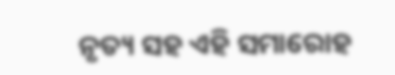ନୃତ୍ୟ ସହ ଏହି ସମାରୋହ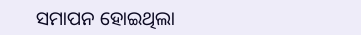ସମାପନ ହୋଇଥିଲା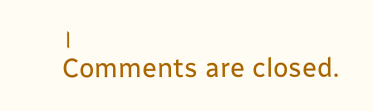।
Comments are closed.